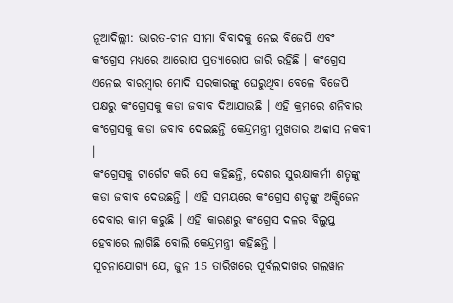ନୂଆଦିଲ୍ଲୀ: ଭାରତ-ଚୀନ ସୀମା ବିବାଦକୁ ନେଇ ବିଜେପି ଏବଂ କଂଗ୍ରେସ ମଧ୍ୟରେ ଆରୋପ ପ୍ରତ୍ୟାରୋପ ଜାରି ରହିଛି । କଂଗ୍ରେସ ଏନେଇ ବାରମ୍ବାର ମୋଦି ସରକାରଙ୍କୁ ଘେରୁଥିବା ବେଳେ ବିଜେପି ପକ୍ଷରୁ କଂଗ୍ରେସକୁ କଡା ଜବାବ ଦିଆଯାଉଛି । ଏହି କ୍ରମରେ ଶନିବାର କଂଗ୍ରେସକୁ କଡା ଜବାବ ଦେଇଛନ୍ତି କେନ୍ଦ୍ରମନ୍ତ୍ରୀ ମୁଖତାର ଅବ୍ବାସ ନକବୀ ।
କଂଗ୍ରେସକୁ ଟାର୍ଗେଟ କରି ସେ କହିଛନ୍ତି, ଦେଶର ସୁରକ୍ଷାକର୍ମୀ ଶତୃଙ୍କୁ କଡା ଜବାବ ଦେଉଛନ୍ତି । ଏହି ସମୟରେ କଂଗ୍ରେସ ଶତୃଙ୍କୁ ଅକ୍ସିଜେନ ଦେବାର କାମ କରୁଛି । ଏହି କାରଣରୁ କଂଗ୍ରେସ ଦଳର ବିଲୁପ୍ତ ହେବାରେ ଲାଗିଛି ବୋଲି କେନ୍ଦ୍ରମନ୍ତ୍ରୀ କହିଛନ୍ତି ।
ସୂଚନାଯୋଗ୍ୟ ଯେ, ଜୁନ 15 ତାରିଖରେ ପୂର୍ବଲଦାଖର ଗଲୱାନ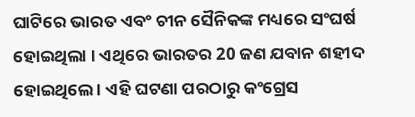ଘାଟିରେ ଭାରତ ଏବଂ ଚୀନ ସୈନିକଙ୍କ ମଧ୍ୟରେ ସଂଘର୍ଷ ହୋଇଥିଲା । ଏଥିରେ ଭାରତର 20 ଜଣ ଯବାନ ଶହୀଦ ହୋଇଥିଲେ । ଏହି ଘଟଣା ପରଠାରୁ କଂଗ୍ରେସ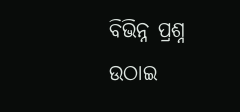ବିଭିନ୍ନ ପ୍ରଶ୍ନ ଉଠାଇ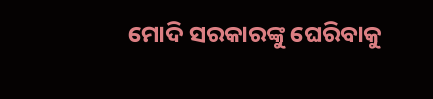ମୋଦି ସରକାରଙ୍କୁ ଘେରିବାକୁ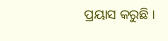ପ୍ରୟାସ କରୁଛି ।